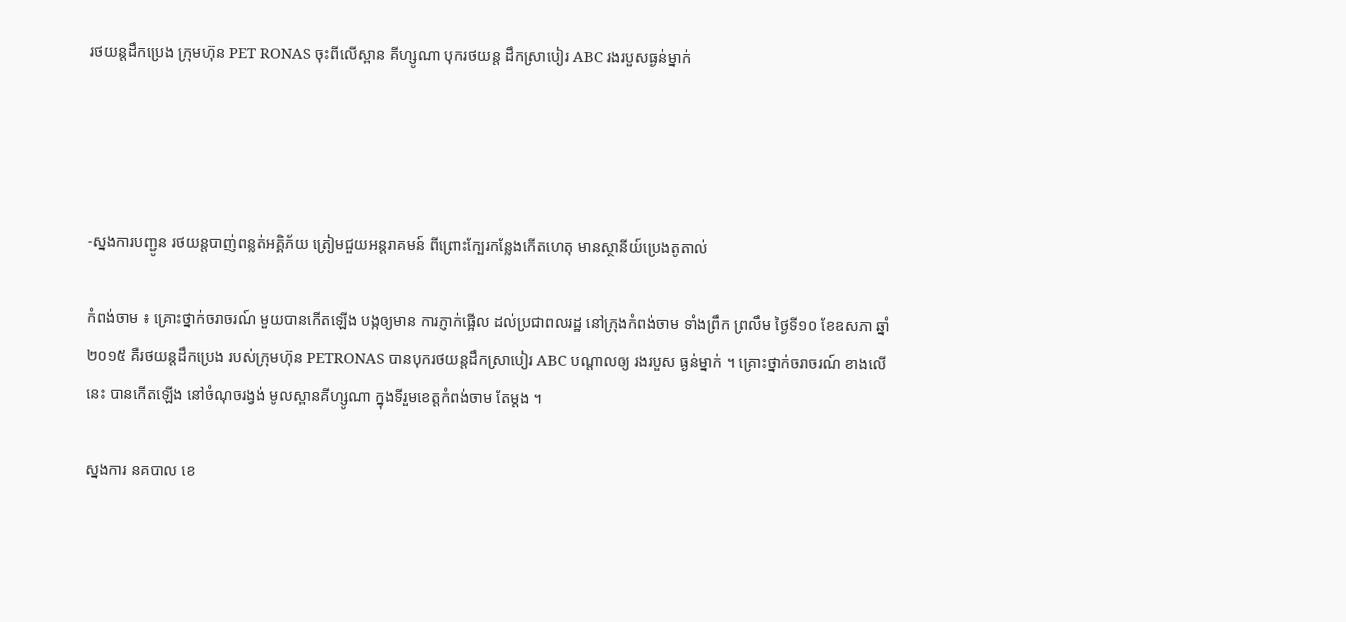រថយន្តដឹកប្រេង ក្រុមហ៊ុន PET RONAS ចុះពីលើស្ពាន គីហ្សូណា បុករថយន្ត ដឹកស្រាបៀរ ABC រងរបួសធ្ងន់ម្នាក់




-ស្នងការបញ្ជូន រថយន្តបាញ់ពន្លត់អគ្គិភ័យ ត្រៀមជួយអន្តរាគមន៍ ពីព្រោះក្បែរកន្លែងកើតហេតុ មានស្ថានីយ៍ប្រេងតូតាល់

កំពង់ចាម ៖ គ្រោះថ្នាក់ចរាចរណ៍ មួយបានកើតឡើង បង្កឲ្យមាន ការភ្ញាក់ផ្អើល ដល់ប្រជាពលរដ្ឋ នៅក្រុងកំពង់ចាម ទាំងព្រឹក ព្រលឹម ថ្ងៃទី១០ ខែឧសភា ឆ្នាំ២០១៥ គឺរថយន្តដឹកប្រេង របស់ក្រុមហ៊ុន PETRONAS បានបុករថយន្តដឹកស្រាបៀរ ABC បណ្តាលឲ្យ រងរបួស ធ្ងន់ម្នាក់ ។ គ្រោះថ្នាក់ចរាចរណ៍ ខាងលើនេះ បានកើតឡើង នៅចំណុចរង្វង់ មូលស្ពានគីហ្សូណា ក្នុងទីរួមខេត្តកំពង់ចាម តែម្តង ។

ស្នងការ នគបាល ខេ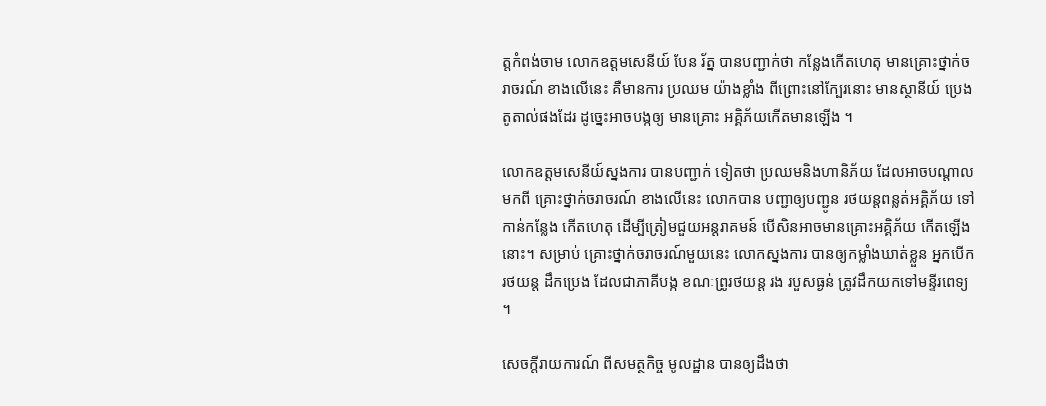ត្តកំពង់ចាម លោកឧត្តមសេនីយ៍ បែន រ័ត្ន បានបញ្ជាក់ថា កន្លែងកើតហេតុ មានគ្រោះថ្នាក់ចរាចរណ៍ ខាងលើនេះ គឺមានការ ប្រឈម យ៉ាងខ្លាំង ពីព្រោះនៅក្បែរនោះ មានស្ថានីយ៍ ប្រេងតូតាល់ផងដែរ ដូច្នេះអាចបង្កឲ្យ មានគ្រោះ អគ្គិភ័យកើតមានឡើង ។

លោកឧត្តមសេនីយ៍ស្នងការ បានបញ្ជាក់ ទៀតថា ប្រឈមនិងហានិភ័យ ដែលអាចបណ្តាល មកពី គ្រោះថ្នាក់ចរាចរណ៍ ខាងលើនេះ លោកបាន បញ្ជាឲ្យបញ្ជូន រថយន្តពន្លត់អគ្គិភ័យ ទៅកាន់កន្លែង កើតហេតុ ដើម្បីត្រៀមជួយអន្តរាគមន៍ បើសិនអាចមានគ្រោះអគ្គិភ័យ កើតឡើងនោះ។ សម្រាប់ គ្រោះថ្នាក់ចរាចរណ៍មួយនេះ លោកស្នងការ បានឲ្យកម្លាំងឃាត់ខ្លួន អ្នកបើករថយន្ត ដឹកប្រេង ដែលជាភាគីបង្ក ខណៈព្រូរថយន្ត រង របួសធ្ងន់ ត្រូវដឹកយកទៅមន្ទីរពេទ្យ ។

សេចក្តីរាយការណ៍ ពីសមត្ថកិច្ច មូលដ្ឋាន បានឲ្យដឹងថា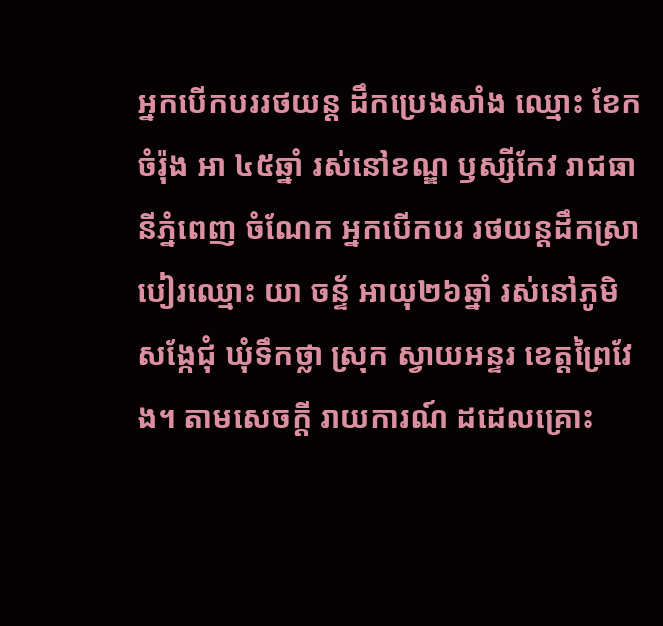អ្នកបើកបររថយន្ត ដឹកប្រេងសាំង ឈ្មោះ ខែក ចំរ៉ុង អា ៤៥ឆ្នាំ រស់នៅខណ្ឌ ឫស្សីកែវ រាជធានីភ្នំពេញ ចំណែក អ្នកបើកបរ រថយន្តដឹកស្រាបៀរឈ្មោះ យា ចន្ទ័ អាយុ២៦ឆ្នាំ រស់នៅភូមិ សង្កែជុំ ឃុំទឹកថ្លា ស្រុក ស្វាយអន្ទរ ខេត្តព្រៃវែង។ តាមសេចក្តី រាយការណ៍ ដដេលគ្រោះ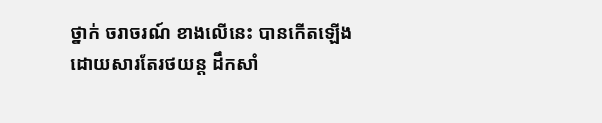ថ្នាក់ ចរាចរណ៍ ខាងលើនេះ បានកើតឡើង ដោយសារតែរថយន្ត ដឹកសាំ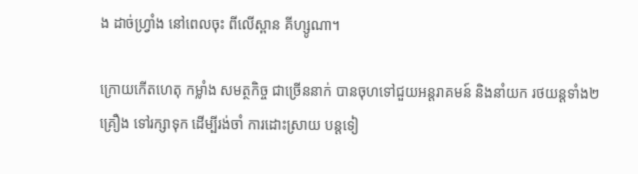ង ដាច់ហ្វ្រាំង នៅពេលចុះ ពីលើស្ពាន គីហ្សូណា។

ក្រោយកើតហេតុ កម្លាំង សមត្ថកិច្ច ជាច្រើននាក់ បានចុហទៅជួយអន្តរាគមន៍ និងនាំយក រថយន្តទាំង២ គ្រឿង ទៅរក្សាទុក ដើម្បីរង់ចាំ ការដោះស្រាយ បន្តទៀ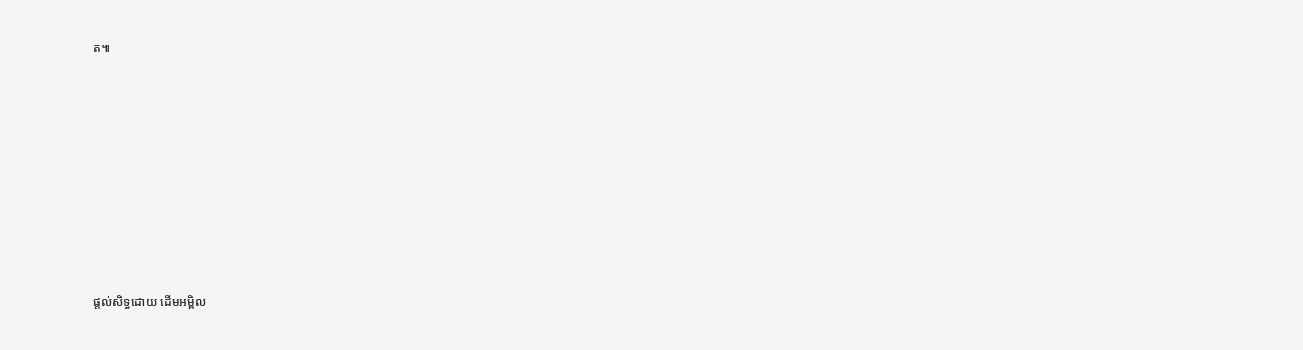ត៕












ផ្តល់សិទ្ធដោយ ដើមអម្ពិល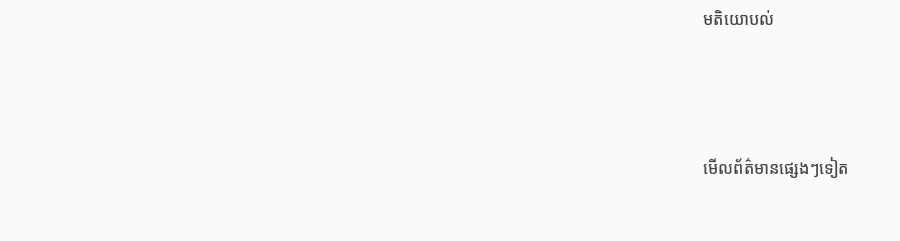មតិយោបល់



មើលព័ត៌មានផ្សេងៗទៀត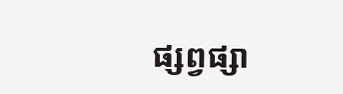ផ្សព្វផ្សា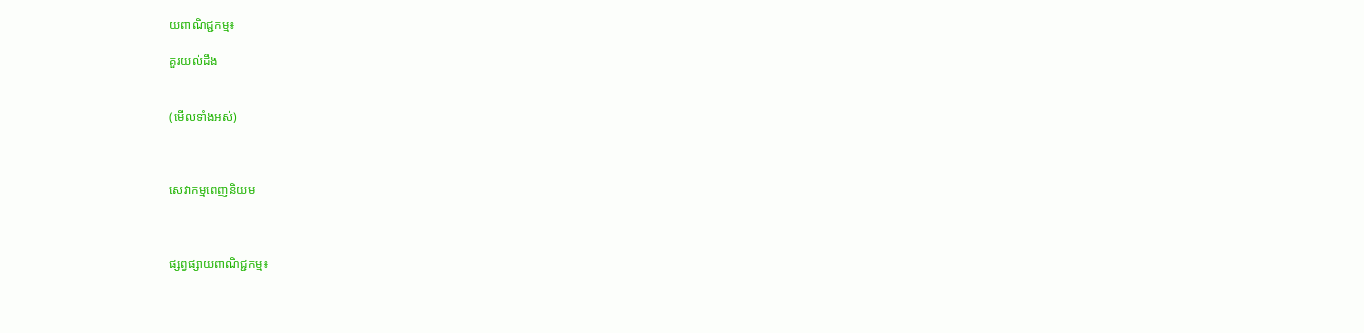យពាណិជ្ជកម្ម៖

គួរយល់ដឹង


(មើលទាំងអស់)



សេវាកម្មពេញនិយម



ផ្សព្វផ្សាយពាណិជ្ជកម្ម៖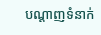បណ្តាញទំនាក់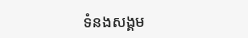ទំនងសង្គម